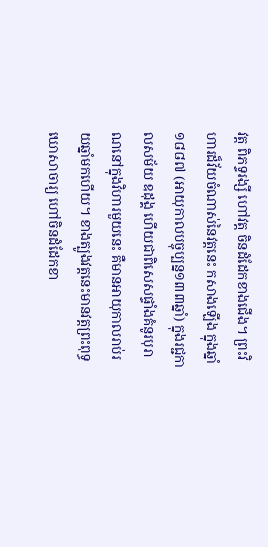វត្ត ពិភទ្ទរង្សី ហៅវត្ត ចិនដំដែកខាងជើង។ ព្រះវិហារដ៏វ័យចំណាស់នៃវត្តនេះ កសាងឡើង ក្នុងឆ្នាំ ១៨៨៧ (អាយុកាលបច្ចុប្បន្ន១៣៣ឆ្នាំ) ក្នុងរជ្ជកាលសម័យ ឧដុង្គ ហើយជាពិសេសផ្ទាំងគំនូរបុរាណនៅក្នុងវិហារមួយនេះ គឺមានអាយុកាលរាប់រយឆ្នាំមកហើយ។ ខាងត្បូងវត្តនេះមានវត្តព្រះពុទ្ធឃោសាចារ្យ ហៅចិនដំដែកខា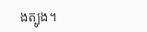ងត្បូង។